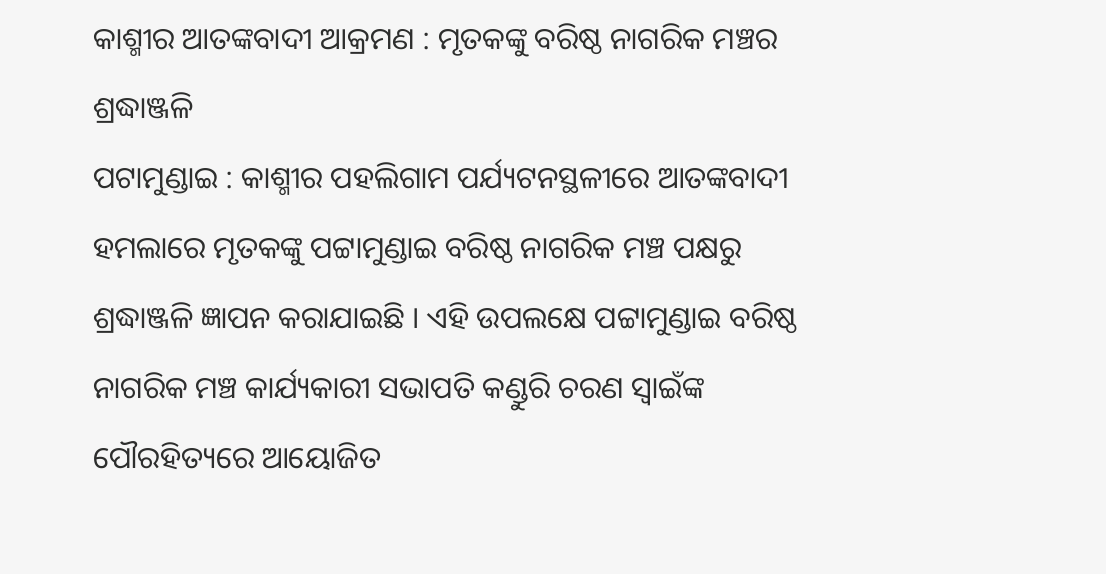କାଶ୍ମୀର ଆତଙ୍କବାଦୀ ଆକ୍ରମଣ : ମୃତକଙ୍କୁ ବରିଷ୍ଠ ନାଗରିକ ମଞ୍ଚର ଶ୍ରଦ୍ଧାଞ୍ଜଳି
ପଟାମୁଣ୍ଡାଇ : କାଶ୍ମୀର ପହଲିଗାମ ପର୍ଯ୍ୟଟନସ୍ଥଳୀରେ ଆତଙ୍କବାଦୀ ହମଲାରେ ମୃତକଙ୍କୁ ପଟ୍ଟାମୁଣ୍ଡାଇ ବରିଷ୍ଠ ନାଗରିକ ମଞ୍ଚ ପକ୍ଷରୁ ଶ୍ରଦ୍ଧାଞ୍ଜଳି ଜ୍ଞାପନ କରାଯାଇଛି । ଏହି ଉପଲକ୍ଷେ ପଟ୍ଟାମୁଣ୍ଡାଇ ବରିଷ୍ଠ ନାଗରିକ ମଞ୍ଚ କାର୍ଯ୍ୟକାରୀ ସଭାପତି କଣ୍ଡୁରି ଚରଣ ସ୍ୱାଇଁଙ୍କ ପୌରହିତ୍ୟରେ ଆୟୋଜିତ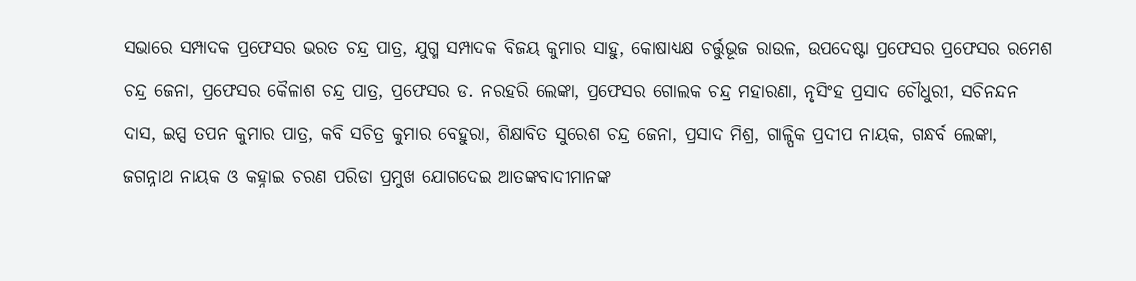ସଭାରେ ସମ୍ପାଦକ ପ୍ରଫେସର ଭରତ ଚନ୍ଦ୍ର ପାତ୍ର, ଯୁଗ୍ମ ସମ୍ପାଦକ ବିଜୟ କୁମାର ସାହୁ, କୋଷାଧ୍ୟକ୍ଷ ଚର୍ତ୍ତୁଭୂଜ ରାଉଳ, ଉପଦେଷ୍ଟା ପ୍ରଫେସର ପ୍ରଫେସର ରମେଶ ଚନ୍ଦ୍ର ଜେନା, ପ୍ରଫେସର କୈଳାଶ ଚନ୍ଦ୍ର ପାତ୍ର, ପ୍ରଫେସର ଡ. ନରହରି ଲେଙ୍କା, ପ୍ରଫେସର ଗୋଲକ ଚନ୍ଦ୍ର ମହାରଣା, ନୃସିଂହ ପ୍ରସାଦ ଚୌଧୁରୀ, ସଚିନନ୍ଦନ ଦାସ, ଇପ୍ସ ତପନ କୁମାର ପାତ୍ର, କବି ସଚିତ୍ର କୁମାର ବେହୁରା, ଶିକ୍ଷାବିତ ସୁରେଶ ଚନ୍ଦ୍ର ଜେନା, ପ୍ରସାଦ ମିଶ୍ର, ଗାଳ୍ପିକ ପ୍ରଦୀପ ନାୟକ, ଗନ୍ଧର୍ବ ଲେଙ୍କା, ଜଗନ୍ନାଥ ନାୟକ ଓ କହ୍ନାଇ ଚରଣ ପରିଡା ପ୍ରମୁଖ ଯୋଗଦେଇ ଆତଙ୍କବାଦୀମାନଙ୍କ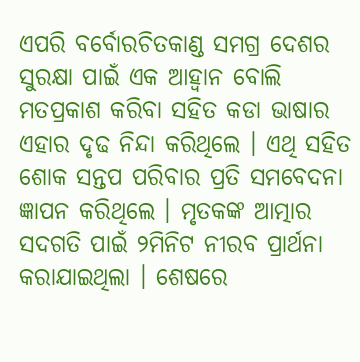ଏପରି ବର୍ବୋରଚିତକାଣ୍ଡ ସମଗ୍ର ଦେଶର ସୁରକ୍ଷା ପାଇଁ ଏକ ଆହ୍ୱାନ ବୋଲି ମତପ୍ରକାଶ କରିବା ସହିତ କଡା ଭାଷାର ଏହାର ଦୃଢ ନିନ୍ଦା କରିଥିଲେ । ଏଥି ସହିତ ଶୋକ ସନ୍ତପ ପରିବାର ପ୍ରତି ସମବେଦନା ଜ୍ଞାପନ କରିଥିଲେ । ମୃତକଙ୍କ ଆତ୍ମାର ସଦଗତି ପାଇଁ ୨ମିନିଟ ନୀରବ ପ୍ରାର୍ଥନା କରାଯାଇଥିଲା । ଶେଷରେ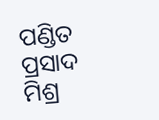ପଣ୍ଡିତ ପ୍ରସାଦ ମିଶ୍ର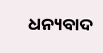ଧନ୍ୟବାଦ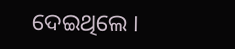ଦେଇଥିଲେ ।